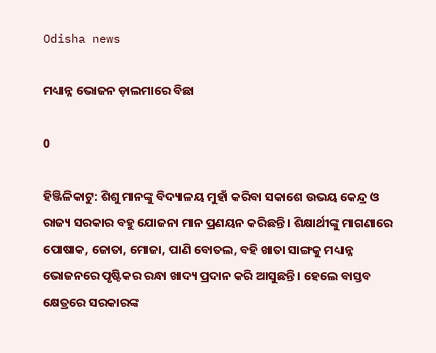Odisha news

ମଧ୍ୟାନ୍ନ ଭୋଜନ ଡ଼ାଲମାରେ ବିଛା

0

ହିଞ୍ଜିଳିକାଟୁ: ଶିଶୁ ମାନଙ୍କୁ ବିଦ୍ୟାଳୟ ମୁହାଁ କରିବା ସକାଶେ ଉଭୟ କେନ୍ଦ୍ର ଓ ରାଜ୍ୟ ସରକାର ବହୁ ଯୋଜନା ମାନ ପ୍ରଣୟନ କରିଛନ୍ତି । ଶିକ୍ଷାର୍ଥୀଙ୍କୁ ମାଗଣାରେ ପୋଷାକ, ଜୋତା, ମୋଜା, ପାଣି ବୋତଲ, ବହି ଖାତା ସାଙ୍ଗକୁ ମଧ୍ୟାନ୍ନ ଭୋଜନରେ ପୃଷ୍ଟିକର ରନ୍ଧା ଖାଦ୍ୟ ପ୍ରଦାନ କରି ଆସୁଛନ୍ତି । ହେଲେ ବାସ୍ତବ କ୍ଷେତ୍ରରେ ସରକାରଙ୍କ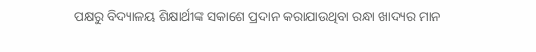ପକ୍ଷରୁ ବିଦ୍ୟାଳୟ ଶିକ୍ଷାର୍ଥୀଙ୍କ ସକାଶେ ପ୍ରଦାନ କରାଯାଉଥିବା ରନ୍ଧା ଖାଦ୍ୟର ମାନ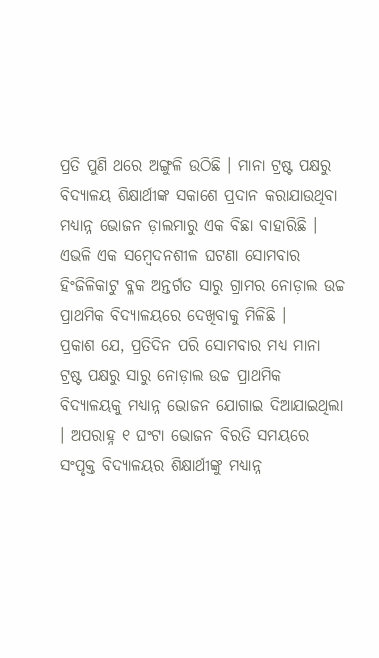ପ୍ରତି ପୁଣି ଥରେ ଅଙ୍ଗୁଳି ଉଠିଛି । ମାନା ଟ୍ରଷ୍ଟ ପକ୍ଷରୁ ବିଦ୍ୟାଳୟ ଶିକ୍ଷାର୍ଥୀଙ୍କ ସକାଶେ ପ୍ରଦାନ କରାଯାଉଥିବା ମଧ୍ୟାନ୍ନ ଭୋଜନ ଡ଼ାଲମାରୁ ଏକ ବିଛା ବାହାରିଛି । ଏଭଳି ଏକ ସମ୍ବେଦନଶୀଳ ଘଟଣା ସୋମବାର ହିଂଜିଳିକାଟୁ ବ୍ଳକ ଅନ୍ତର୍ଗତ ସାରୁ ଗ୍ରାମର ନୋଡ଼ାଲ ଉଚ୍ଚ ପ୍ରାଥମିକ ବିଦ୍ୟାଳୟରେ ଦେଖିବାକୁ ମିଳିଛି ।
ପ୍ରକାଶ ଯେ, ପ୍ରତିଦିନ ପରି ସୋମବାର ମଧ୍ୟ ମାନା ଟ୍ରଷ୍ଟ ପକ୍ଷରୁ ସାରୁ ନୋଡ଼ାଲ ଉଚ୍ଚ ପ୍ରାଥମିକ ବିଦ୍ୟାଳୟକୁ ମଧ୍ୟାନ୍ନ ଭୋଜନ ଯୋଗାଇ ଦିଆଯାଇଥିଲା । ଅପରାହ୍ନ ୧ ଘଂଟା ଭୋଜନ ବିରତି ସମୟରେ ସଂପୃକ୍ତ ବିଦ୍ୟାଳୟର ଶିକ୍ଷାର୍ଥୀଙ୍କୁ ମଧ୍ୟାନ୍ନ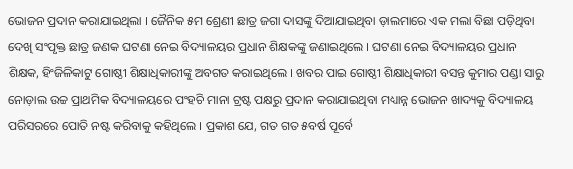ଭୋଜନ ପ୍ରଦାନ କରାଯାଇଥିଲା । ଜୈନିକ ୫ମ ଶ୍ରେଣୀ ଛାତ୍ର ଜଗା ଦାସଙ୍କୁ ଦିଆଯାଇଥିବା ଡ଼ାଲମାରେ ଏକ ମଲା ବିଛା ପଡ଼ିଥିବା ଦେଖି ସଂପୃକ୍ତ ଛାତ୍ର ଜଣକ ଘଟଣା ନେଇ ବିଦ୍ୟାଳୟର ପ୍ରଧାନ ଶିକ୍ଷକଙ୍କୁ ଜଣାଇଥିଲେ । ଘଟଣା ନେଇ ବିଦ୍ୟାଳୟର ପ୍ରଧାନ ଶିକ୍ଷକ, ହିଂଜିଳିକାଟୁ ଗୋଷ୍ଠୀ ଶିକ୍ଷାଧିକାରୀଙ୍କୁ ଅବଗତ କରାଇଥିଲେ । ଖବର ପାଇ ଗୋଷ୍ଠୀ ଶିକ୍ଷାଧିକାରୀ ବସନ୍ତ କୁମାର ପଣ୍ଡା ସାରୁ ନୋଡ଼ାଲ ଉଚ୍ଚ ପ୍ରାଥମିକ ବିଦ୍ୟାଳୟରେ ପଂହଚି ମାନା ଟ୍ରଷ୍ଟ ପକ୍ଷରୁ ପ୍ରଦାନ କରାଯାଇଥିବା ମଧ୍ୟାନ୍ନ ଭୋଜନ ଖାଦ୍ୟକୁ ବିଦ୍ୟାଳୟ ପରିସରରେ ପୋତି ନଷ୍ଟ କରିବାକୁ କହିଥିଲେ । ପ୍ରକାଶ ଯେ, ଗତ ଗତ ୫ବର୍ଷ ପୂର୍ବେ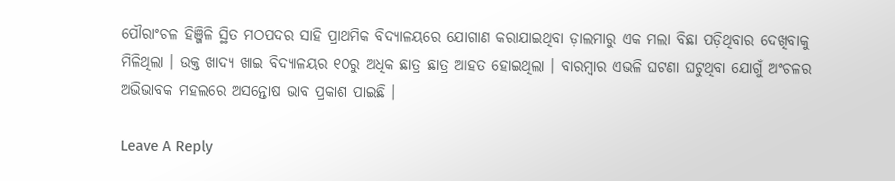ପୌରାଂଚଳ ହିଞ୍ଜିଳି ସ୍ଥିତ ମଠପଦର ସାହି ପ୍ରାଥମିକ ବିଦ୍ୟାଳୟରେ ଯୋଗାଣ କରାଯାଇଥିବା ଡ଼ାଲମାରୁ ଏକ ମଲା ବିଛା ପଡ଼ିଥିବାର ଦେଖିବାକୁ ମିଳିଥିଲା । ଉକ୍ତ ଖାଦ୍ୟ ଖାଇ ବିଦ୍ୟାଳୟର ୧୦ରୁ ଅଧିକ ଛାତ୍ର ଛାତ୍ର ଆହତ ହୋଇଥିଲା । ବାରମ୍ବାର ଏଭଳି ଘଟଣା ଘଟୁଥିବା ଯୋଗୁଁ ଅଂଚଳର ଅଭିଭାବକ ମହଲରେ ଅସନ୍ତୋଷ ଭାବ ପ୍ରକାଶ ପାଇଛି ।

Leave A Reply